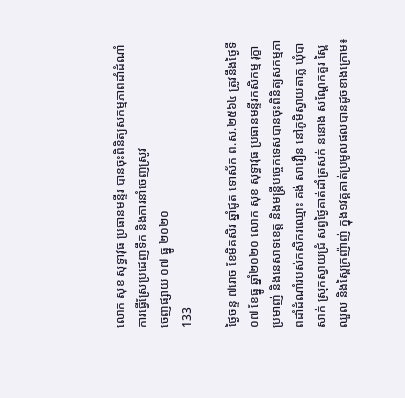លោក សុខ សុទ្ធាវុធ ប្រធានមន្ទីរ បានចុះពិនិត្យសកម្មភាពដាំដំណាំ ការធ្វើស្រែប្រដេញទឹក និងការនាំចេញស្រូវ
ចេញផ្សាយ ០៧ ធ្នូ ២០២០
133

ថ្ងៃចន្ទ ៧រោច ខែមិគសិរ ឆ្នាំជូត ទោស័ក ព.ស.២៥៦៤ ត្រូវនឹងថ្ងៃទី០៧ ខែធ្នូ ឆ្នាំ២០២០ លោក សុខ សុទ្ធាវុធ ប្រធានមន្ទីរកសិកម្ម រុក្ខាប្រមាញ់ និងនេសាទខេត្ត និងមន្ត្រីបច្ចេកទេសបានចុះពិនិត្យសកម្មភាពដាំដំណាំរបស់កសិករឈ្មោះ គង់ សាវឿន នៅភូមិស្វាយតាភ្ល ឃុំបាសាក់ ស្រុកស្វាយជ្រំ សព្វថ្ងៃគាត់ដាំត្រសក់ ននោង សណ្តែកគួរ ស្ពៃឈួល និងស្ពៃក្រញ៉ាញ់ ក្នុង១វគ្គគាត់ប្រមូលផលបានដូចខាងក្រោម៖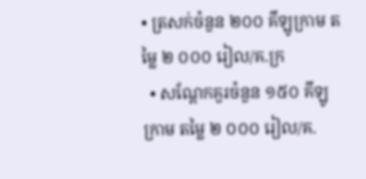• ត្រសក់ចំនួន ២០០ គីឡូក្រាម តម្លៃ ២ ០០០ រៀល/គ.ក្រ
  • សណ្តែកគួរចំនួន ១៥០ គីឡូក្រាម តម្លៃ ២ ០០០ រៀល/គ.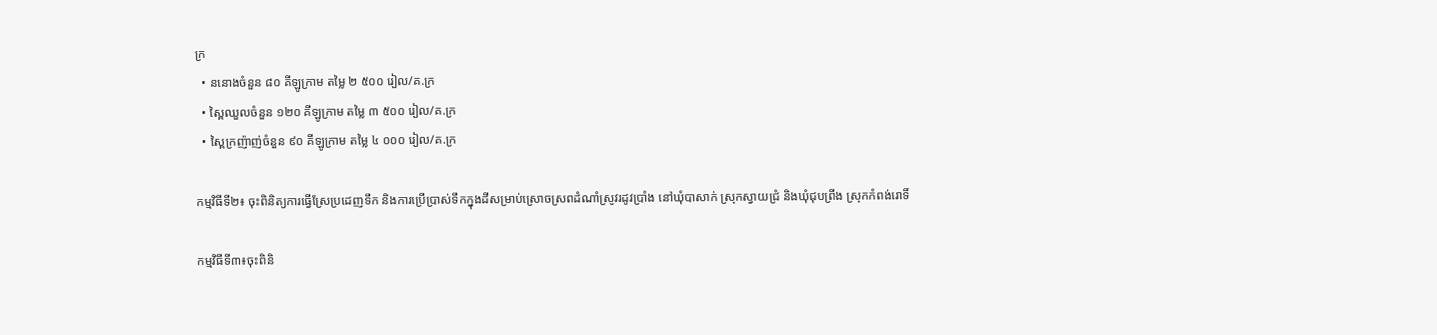ក្រ
  • ននោងចំនួន ៨០ គីឡូក្រាម តម្លៃ ២ ៥០០ រៀល/គ.ក្រ
  • ស្ពៃឈួលចំនួន ១២០ គីឡូក្រាម តម្លៃ ៣ ៥០០ រៀល/គ.ក្រ
  • ស្ពៃក្រញ៉ាញ់ចំនួន ៩០ គីឡូក្រាម តម្លៃ ៤ ០០០ រៀល/គ.ក្រ

កម្មវិធីទី២៖ ចុះពិនិត្យការធ្វើស្រែប្រដេញទឹក និងការប្រើប្រាស់ទឹកក្នុងដីសម្រាប់ស្រោចស្រពដំណាំស្រូវរដូវប្រាំង នៅឃុំបាសាក់ ស្រុកស្វាយជ្រំ និងឃុំជុបព្រីង ស្រុកកំពង់រោទិ៍

កម្មវិធីទី៣៖ចុះពិនិ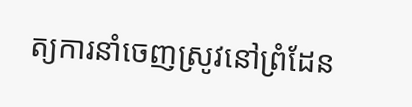ត្យការនាំចេញស្រូវនៅព្រំដែន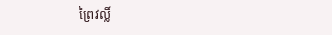ព្រៃវល្លិ៍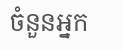ចំនួនអ្នក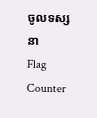ចូលទស្សនា
Flag Counter